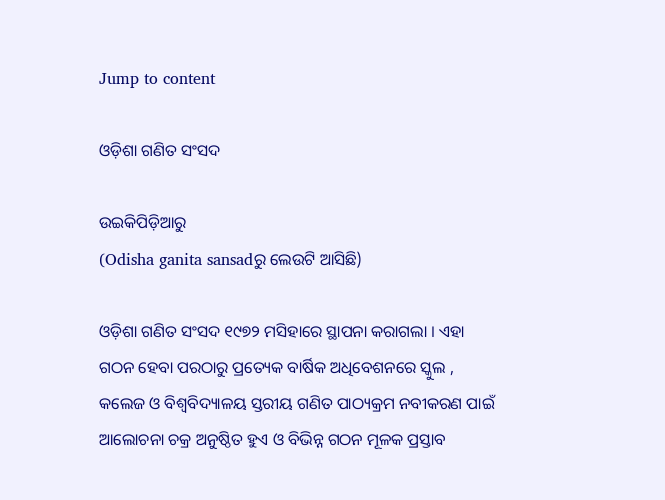Jump to content

ଓଡ଼ିଶା ଗଣିତ ସଂସଦ

ଉଇକିପିଡ଼ିଆ‌ରୁ
(Odisha ganita sansadରୁ ଲେଉଟି ଆସିଛି)

ଓଡ଼ିଶା ଗଣିତ ସଂସଦ ୧୯୭୨ ମସିହାରେ ସ୍ଥାପନା କରାଗଲା । ଏହା ଗଠନ ହେବା ପରଠାରୁ ପ୍ରତ୍ୟେକ ବାର୍ଷିକ ଅଧିବେଶନରେ ସ୍କୁଲ , କଲେଜ ଓ ବିଶ୍ୱବିଦ୍ୟାଳୟ ସ୍ତରୀୟ ଗଣିତ ପାଠ୍ୟକ୍ରମ ନବୀକରଣ ପାଇଁ ଆଲୋଚନା ଚକ୍ର ଅନୁଷ୍ଠିତ ହୁଏ ଓ ବିଭିନ୍ନ ଗଠନ ମୂଳକ ପ୍ରସ୍ତାବ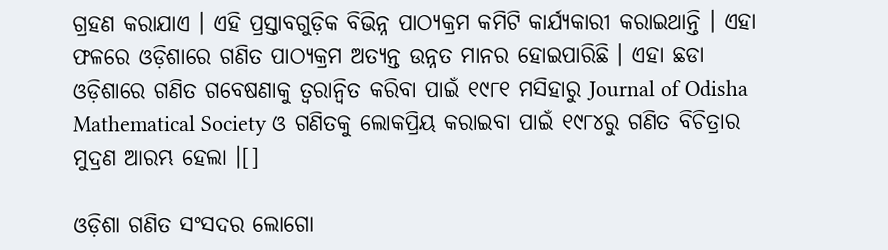ଗ୍ରହଣ କରାଯାଏ । ଏହି ପ୍ରସ୍ତାବଗୁଡ଼ିକ ବିଭିନ୍ନ ପାଠ୍ୟକ୍ରମ କମିଟି କାର୍ଯ୍ୟକାରୀ କରାଇଥାନ୍ତି । ଏହା ଫଳରେ ଓଡ଼ିଶାରେ ଗଣିତ ପାଠ୍ୟକ୍ରମ ଅତ୍ୟନ୍ତ ଉନ୍ନତ ମାନର ହୋଇପାରିଛି । ଏହା ଛଡା ଓଡ଼ିଶାରେ ଗଣିତ ଗବେଷଣାକୁ ତ୍ୱରାନ୍ୱିତ କରିବା ପାଇଁ ୧୯୮୧ ମସିହାରୁ Journal of Odisha Mathematical Society ଓ ଗଣିତକୁ ଲୋକପ୍ରିୟ କରାଇବା ପାଇଁ ୧୯୮୪ରୁ ଗଣିତ ବିଚିତ୍ରାର ମୁଦ୍ରଣ ଆରମ୍ଭ ହେଲା ।[]

ଓଡ଼ିଶା ଗଣିତ ସଂସଦର ଲୋଗୋ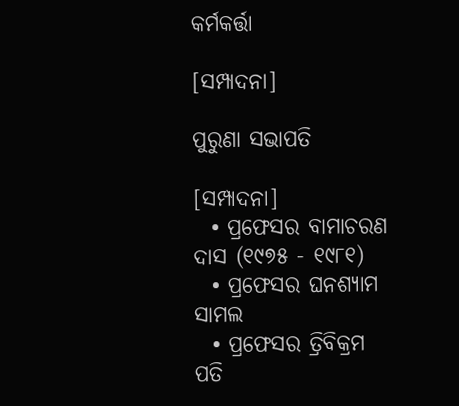କର୍ମକର୍ତ୍ତା

[ସମ୍ପାଦନା]

ପୁରୁଣା ସଭାପତି

[ସମ୍ପାଦନା]
  • ପ୍ରଫେସର ବାମାଚରଣ ଦାସ (୧୯୭୫ - ୧୯୮୧)
  • ପ୍ରଫେସର ଘନଶ୍ୟାମ ସାମଲ
  • ପ୍ରଫେସର ତ୍ରିବିକ୍ରମ ପତି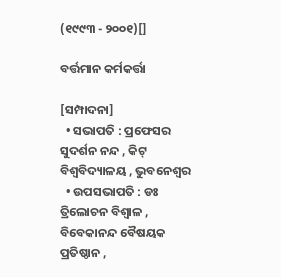(୧୯୯୩ - ୨୦୦୧)[]

ବର୍ତ୍ତମାନ କର୍ମକର୍ତ୍ତା

[ସମ୍ପାଦନା]
  • ସଭାପତି : ପ୍ରଫେସର ସୁଦର୍ଶନ ନନ୍ଦ , କିଟ୍ ବିଶ୍ୱବିଦ୍ୟାଳୟ , ଭୁବନେଶ୍ୱର
  • ଉପସଭାପତି : ଡଃ ତ୍ରିଲୋଚନ ବିଶ୍ୱାଳ , ବିବେକାନନ୍ଦ ବୈଷୟକ ପ୍ରତିଷ୍ଠାନ ,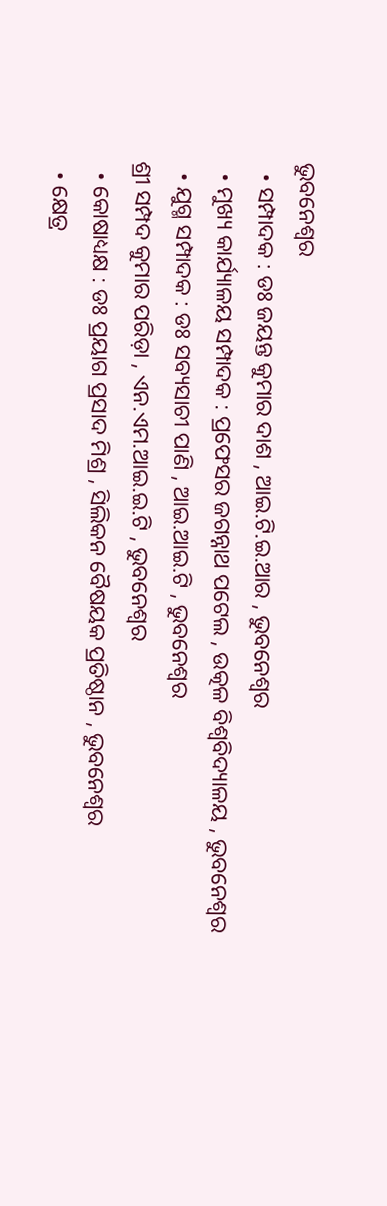ଭୁବନେଶ୍ୱର
  • ସମ୍ପାଦକ : ଡଃ ଜୟନ୍ତ କୁମାର ଦାଶ , ଆଇ.ଟି.ଇ.ଆର , ଭୁବନେଶ୍ୱର
  • ମୁଖ୍ୟ କାର୍ଯ୍ୟାଳୟ ସମ୍ପାଦକ : ପ୍ରଫେସର ଜଗନ୍ନାଥ ପଟେଲ , ଉତ୍କଳ ବିଶ୍ୱବିଦ୍ୟାଳୟ , ଭୁବନେଶ୍ୱର
  • ଯୁଗ୍ମ ସମ୍ପାଦକ : ଡଃ ସବ୍ୟସାଚୀ ପାଣି , ଆଇ.ଆଇ.ଟି , ଭୁବନେଶ୍ୱର
ଶ୍ରୀ ସମ୍ପଦ କୁମାର ପରିଡ଼ା , ଏନ.ଏମ.ଆଇ.ଇ.ଟି , ଭୁବନେଶ୍ୱର
  • କୋଷାଧ୍ୟକ୍ଷ : ଡଃ ପ୍ରୟାଗ ପ୍ରସାଦ ମିଶ୍ର , ସିଲିକନ ବୈଷୟକ ପ୍ରତିଷ୍ଠାନ , ଭୁବନେଶ୍ୱର
  • କ୍ଷେତ୍ର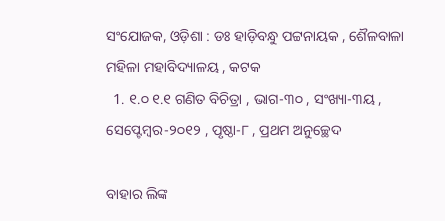ସଂଯୋଜକ, ଓଡ଼ିଶା : ଡଃ ହାଡ଼ିବନ୍ଧୁ ପଟ୍ଟନାୟକ , ଶୈଳବାଳା ମହିଳା ମହାବିଦ୍ୟାଳୟ , କଟକ
  1. ୧.୦ ୧.୧ ଗଣିତ ବିଚିତ୍ରା , ଭାଗ-୩୦ , ସଂଖ୍ୟା-୩ୟ , ସେପ୍ଟେମ୍ବର-୨୦୧୨ , ପୃଷ୍ଠା-୮ , ପ୍ରଥମ ଅନୁଚ୍ଛେଦ

ବାହାର ଲିଙ୍କ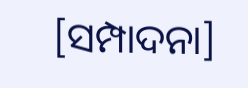[ସମ୍ପାଦନା]